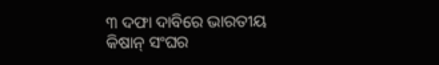୩ ଦଫା ଦାବିରେ ଭାରତୀୟ କିଷାନ୍ ସଂଘର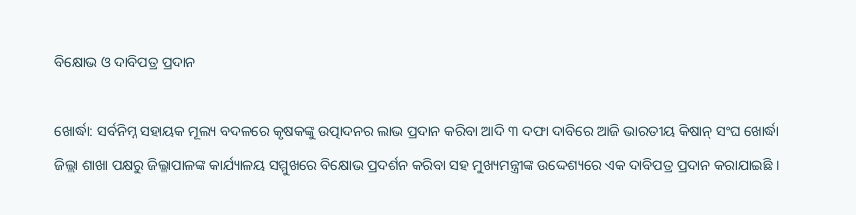ବିକ୍ଷୋଭ ଓ ଦାବିପତ୍ର ପ୍ରଦାନ

ଖୋର୍ଦ୍ଧା: ସର୍ବନିମ୍ନ ସହାୟକ ମୂଲ୍ୟ ବଦଳରେ କୃଷକଙ୍କୁ ଉତ୍ପାଦନର ଲାଭ ପ୍ରଦାନ କରିବା ଆଦି ୩ ଦଫା ଦାବିରେ ଆଜି ଭାରତୀୟ କିଷାନ୍ ସଂଘ ଖୋର୍ଦ୍ଧା ଜିଲ୍ଲା ଶାଖା ପକ୍ଷରୁ ଜିଲ୍ଳାପାଳଙ୍କ କାର୍ଯ୍ୟାଳୟ ସମ୍ମୁଖରେ ବିକ୍ଷୋଭ ପ୍ରଦର୍ଶନ କରିବା ସହ ମୁଖ୍ୟମନ୍ତ୍ରୀଙ୍କ ଉଦ୍ଦେଶ୍ୟରେ ଏକ ଦାବିପତ୍ର ପ୍ରଦାନ କରାଯାଇଛି ।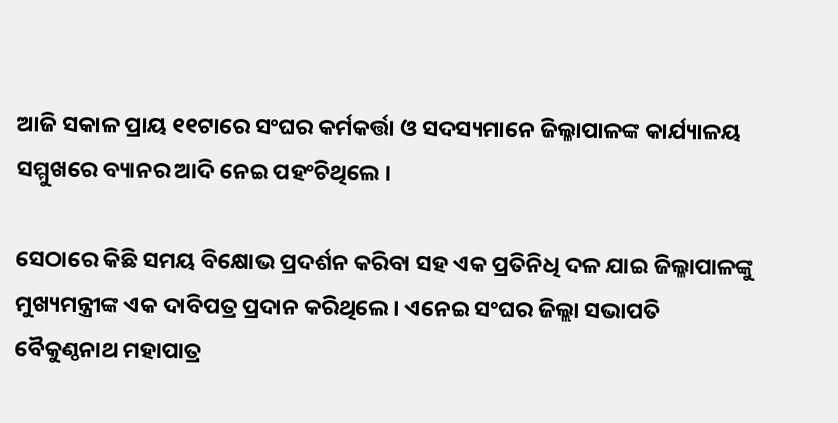ଆଜି ସକାଳ ପ୍ରାୟ ୧୧ଟାରେ ସଂଘର କର୍ମକର୍ତ୍ତା ଓ ସଦସ୍ୟମାନେ ଜିଲ୍ଳାପାଳଙ୍କ କାର୍ଯ୍ୟାଳୟ ସମ୍ମୁଖରେ ବ୍ୟାନର ଆଦି ନେଇ ପହଂଚିଥିଲେ ।

ସେଠାରେ କିଛି ସମୟ ବିକ୍ଷୋଭ ପ୍ରଦର୍ଶନ କରିବା ସହ ଏକ ପ୍ରତିନିଧି ଦଳ ଯାଇ ଜିଲ୍ଳାପାଳଙ୍କୁ ମୁଖ୍ୟମନ୍ତ୍ରୀଙ୍କ ଏକ ଦାବିପତ୍ର ପ୍ରଦାନ କରିଥିଲେ । ଏନେଇ ସଂଘର ଜିଲ୍ଲା ସଭାପତି ବୈକୁଣ୍ଠନାଥ ମହାପାତ୍ର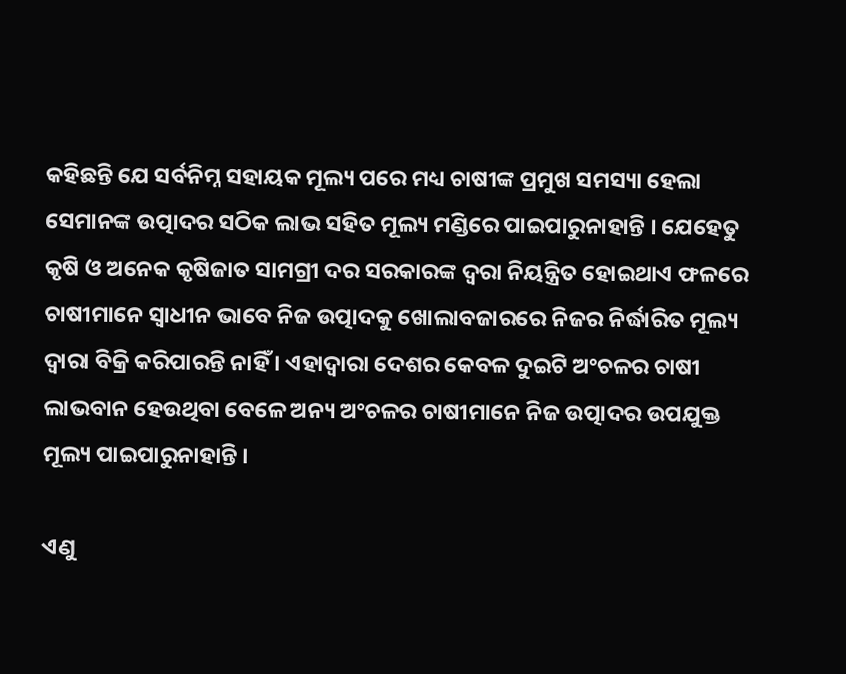କହିଛନ୍ତି ଯେ ସର୍ବନିମ୍ନ ସହାୟକ ମୂଲ୍ୟ ପରେ ମଧ୍ୟ ଚାଷୀଙ୍କ ପ୍ରମୁଖ ସମସ୍ୟା ହେଲା ସେମାନଙ୍କ ଉତ୍ପାଦର ସଠିକ ଲାଭ ସହିତ ମୂଲ୍ୟ ମଣ୍ଡିରେ ପାଇପାରୁନାହାନ୍ତି । ଯେହେତୁ କୃଷି ଓ ଅନେକ କୃଷିଜାତ ସାମଗ୍ରୀ ଦର ସରକାରଙ୍କ ଦ୍ୱରା ନିୟନ୍ତ୍ରିତ ହୋଇଥାଏ ଫଳରେ ଚାଷୀମାନେ ସ୍ୱାଧୀନ ଭାବେ ନିଜ ଉତ୍ପାଦକୁ ଖୋଲାବଜାରରେ ନିଜର ନିର୍ଦ୍ଧାରିତ ମୂଲ୍ୟ ଦ୍ୱାରା ବିକ୍ରି କରିପାରନ୍ତି ନାହିଁ । ଏହାଦ୍ୱାରା ଦେଶର କେବଳ ଦୁଇଟି ଅଂଚଳର ଚାଷୀ ଲାଭବାନ ହେଉଥିବା ବେଳେ ଅନ୍ୟ ଅଂଚଳର ଚାଷୀମାନେ ନିଜ ଉତ୍ପାଦର ଉପଯୁକ୍ତ ମୂଲ୍ୟ ପାଇପାରୁନାହାନ୍ତି ।

ଏଣୁ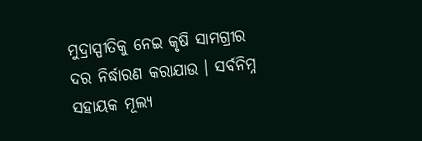ମୁଦ୍ରାସ୍ପୀତିକୁ ନେଇ କୃଷି ସାମଗ୍ରୀର ଦର ନିର୍ଦ୍ଧାରଣ କରାଯାଉ । ସର୍ବନିମ୍ନ ସହାୟକ ମୂଲ୍ୟ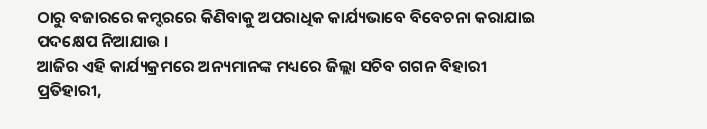ଠାରୁ ବଜାରରେ କମ୍ଦରରେ କିଣିବାକୁ ଅପରାଧିକ କାର୍ଯ୍ୟଭାବେ ବିବେଚନା କରାଯାଇ ପଦକ୍ଷେପ ନିଆଯାଉ ।
ଆଜିର ଏହି କାର୍ଯ୍ୟକ୍ରମରେ ଅନ୍ୟମାନଙ୍କ ମଧ୍ୟରେ ଜିଲ୍ଲା ସଚିବ ଗଗନ ବିହାରୀ ପ୍ରତିହାରୀ,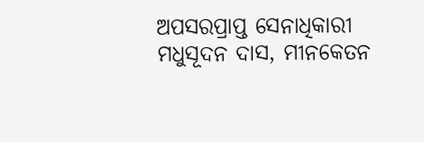ଅପସରପ୍ରାପ୍ତ ସେନାଧିକାରୀ ମଧୁସୂଦନ ଦାସ, ମୀନକେତନ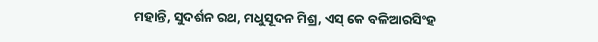ମହାନ୍ତି, ସୁଦର୍ଶନ ରଥ, ମଧୁସୂଦନ ମିଶ୍ର, ଏସ୍ କେ ବଳିଆରସିଂହ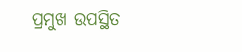ପ୍ରମୁଖ ଉପସ୍ଥିତ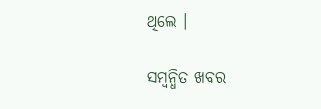ଥିଲେ ।

ସମ୍ବନ୍ଧିତ ଖବର